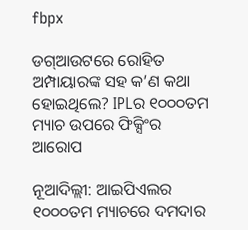fbpx

ଡଗ୍ଆଉଟରେ ରୋହିତ ଅମ୍ପାୟାରଙ୍କ ସହ କ’ଣ କଥା ହୋଇଥିଲେ? IPLର ୧୦୦୦ତମ ମ୍ୟାଚ ଉପରେ ଫିକ୍ସିଂର ଆରୋପ

ନୂଆଦିଲ୍ଲୀ: ଆଇପିଏଲର ୧୦୦୦ତମ ମ୍ୟାଚରେ ଦମଦାର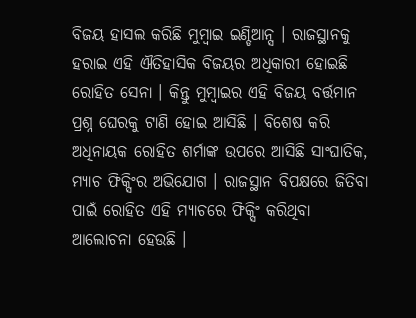ବିଜୟ ହାସଲ କରିଛି ମୁମ୍ବାଇ ଇଣ୍ଡିଆନ୍ସ । ରାଜସ୍ଥାନକୁ ହରାଇ ଏହି ଐତିହାସିକ ବିଜୟର ଅଧିକାରୀ ହୋଇଛି ରୋହିତ ସେନା । କିନ୍ତୁ ମୁମ୍ବାଇର ଏହି ବିଜୟ ବର୍ତ୍ତମାନ ପ୍ରଶ୍ନ ଘେରକୁ ଟାଣି ହୋଇ ଆସିଛି । ବିଶେଷ କରି ଅଧିନାୟକ ରୋହିତ ଶର୍ମାଙ୍କ ଉପରେ ଆସିଛି ସାଂଘାତିକ, ମ୍ୟାଚ ଫିକ୍ସିଂର ଅଭିଯୋଗ । ରାଜସ୍ଥାନ ବିପକ୍ଷରେ ଜିତିବା ପାଇଁ ରୋହିତ ଏହି ମ୍ୟାଚରେ ଫିକ୍ସିଂ କରିଥିବା ଆଲୋଚନା ହେଉଛି ।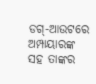ଡଗ୍-ଆଉଟରେ ଅମ୍ପାୟାରଙ୍କ ସହ ତାଙ୍କର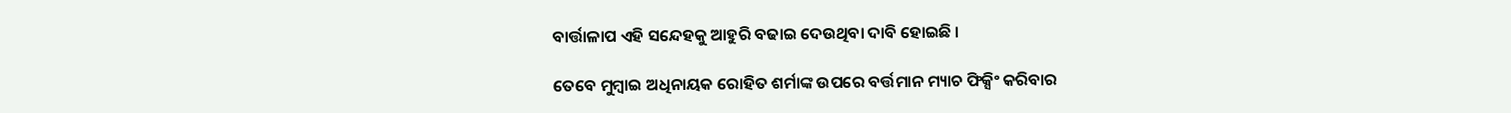ବାର୍ତ୍ତାଳାପ ଏହି ସନ୍ଦେହକୁ ଆହୁରି ବଢାଇ ଦେଉଥିବା ଦାବି ହୋଇଛି ।

ତେବେ ମୁମ୍ବାଇ ଅଧିନାୟକ ରୋହିତ ଶର୍ମାଙ୍କ ଉପରେ ବର୍ତ୍ତମାନ ମ୍ୟାଚ ଫିକ୍ସିଂ କରିବାର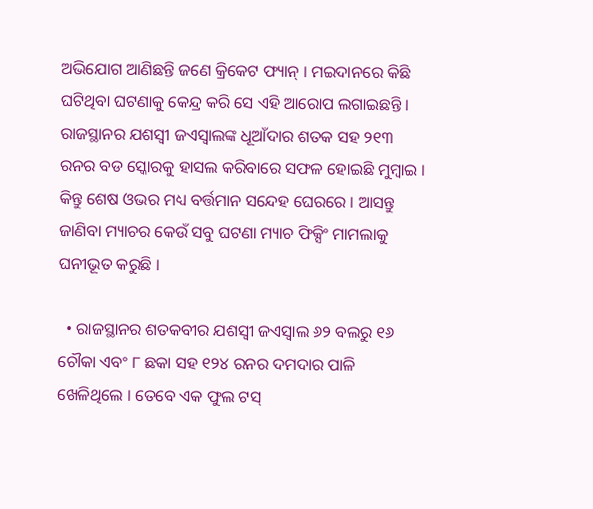ଅଭିଯୋଗ ଆଣିଛନ୍ତି ଜଣେ କ୍ରିକେଟ ଫ୍ୟାନ୍ । ମଇଦାନରେ କିଛି ଘଟିଥିବା ଘଟଣାକୁ କେନ୍ଦ୍ର କରି ସେ ଏହି ଆରୋପ ଲଗାଇଛନ୍ତି । ରାଜସ୍ଥାନର ଯଶସ୍ୱୀ ଜଏସ୍ୱାଲଙ୍କ ଧୂଆଁଦାର ଶତକ ସହ ୨୧୩ ରନର ବଡ ସ୍କୋରକୁ ହାସଲ କରିବାରେ ସଫଳ ହୋଇଛି ମୁମ୍ବାଇ । କିନ୍ତୁ ଶେଷ ଓଭର ମଧ୍ୟ ବର୍ତ୍ତମାନ ସନ୍ଦେହ ଘେରରେ । ଆସନ୍ତୁ ଜାଣିବା ମ୍ୟାଚର କେଉଁ ସବୁ ଘଟଣା ମ୍ୟାଚ ଫିକ୍ସିଂ ମାମଲାକୁ ଘନୀଭୂତ କରୁଛି ।

  • ରାଜସ୍ଥାନର ଶତକବୀର ଯଶସ୍ୱୀ ଜଏସ୍ୱାଲ ୬୨ ବଲରୁ ୧୬ ଚୌକା ଏବଂ ୮ ଛକା ସହ ୧୨୪ ରନର ଦମଦାର ପାଳି ଖେଳିଥିଲେ । ତେବେ ଏକ ଫୁଲ ଟସ୍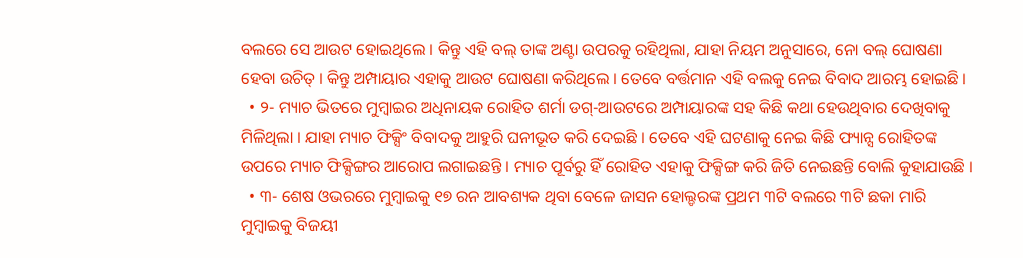ବଲରେ ସେ ଆଉଟ ହୋଇଥିଲେ । କିନ୍ତୁ ଏହି ବଲ୍ ତାଙ୍କ ଅଣ୍ଟା ଉପରକୁ ରହିଥିଲା, ଯାହା ନିୟମ ଅନୁସାରେ, ନୋ ବଲ୍ ଘୋଷଣା ହେବା ଉଚିତ୍ । କିନ୍ତୁ ଅମ୍ପାୟାର ଏହାକୁ ଆଉଟ ଘୋଷଣା କରିଥିଲେ । ତେବେ ବର୍ତ୍ତମାନ ଏହି ବଲକୁ ନେଇ ବିବାଦ ଆରମ୍ଭ ହୋଇଛି ।
  • ୨- ମ୍ୟାଚ ଭିତରେ ମୁମ୍ବାଇର ଅଧିନାୟକ ରୋହିତ ଶର୍ମା ଡଗ୍-ଆଉଟରେ ଅମ୍ପାୟାରଙ୍କ ସହ କିଛି କଥା ହେଉଥିବାର ଦେଖିବାକୁ ମିଳିଥିଲା । ଯାହା ମ୍ୟାଚ ଫିକ୍ସିଂ ବିବାଦକୁ ଆହୁରି ଘନୀଭୂତ କରି ଦେଇଛି । ତେବେ ଏହି ଘଟଣାକୁ ନେଇ କିଛି ଫ୍ୟାନ୍ସ ରୋହିତଙ୍କ ଉପରେ ମ୍ୟାଚ ଫିକ୍ସିଙ୍ଗର ଆରୋପ ଲଗାଇଛନ୍ତି । ମ୍ୟାଚ ପୂର୍ବରୁ ହିଁ ରୋହିତ ଏହାକୁ ଫିକ୍ସିଙ୍ଗ କରି ଜିତି ନେଇଛନ୍ତି ବୋଲି କୁହାଯାଉଛି ।
  • ୩- ଶେଷ ଓଭରରେ ମୁମ୍ବାଇକୁ ୧୭ ରନ ଆବଶ୍ୟକ ଥିବା ବେଳେ ଜାସନ ହୋଲ୍ଡରଙ୍କ ପ୍ରଥମ ୩ଟି ବଲରେ ୩ଟି ଛକା ମାରି ମୁମ୍ବାଇକୁ ବିଜୟୀ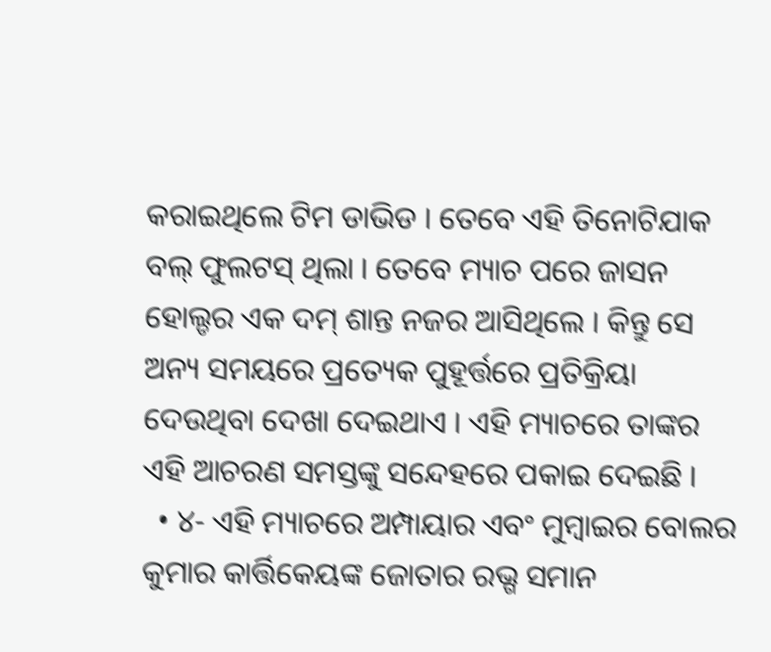କରାଇଥିଲେ ଟିମ ଡାଭିଡ । ତେବେ ଏହି ତିନୋଟିଯାକ ବଲ୍ ଫୁଲଟସ୍ ଥିଲା । ତେବେ ମ୍ୟାଚ ପରେ ଜାସନ ହୋଲ୍ଡର ଏକ ଦମ୍ ଶାନ୍ତ ନଜର ଆସିଥିଲେ । କିନ୍ତୁ ସେ ଅନ୍ୟ ସମୟରେ ପ୍ରତ୍ୟେକ ପୁହୂର୍ତ୍ତରେ ପ୍ରତିକ୍ରିୟା ଦେଉଥିବା ଦେଖା ଦେଇଥାଏ । ଏହି ମ୍ୟାଚରେ ତାଙ୍କର ଏହି ଆଚରଣ ସମସ୍ତଙ୍କୁ ସନ୍ଦେହରେ ପକାଇ ଦେଇଛି ।
  • ୪- ଏହି ମ୍ୟାଚରେ ଅମ୍ପାୟାର ଏବଂ ମୁମ୍ବାଇର ବୋଲର କୁମାର କାର୍ତ୍ତିକେୟଙ୍କ ଜୋତାର ରଭ୍ଗ ସମାନ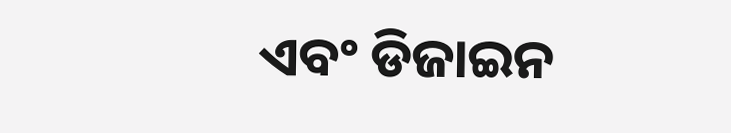ଏବଂ ଡିଜାଇନ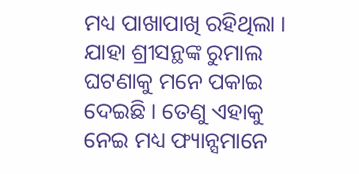ମଧ୍ୟ ପାଖାପାଖି ରହିଥିଲା । ଯାହା ଶ୍ରୀସନ୍ଥଙ୍କ ରୁମାଲ ଘଟଣାକୁ ମନେ ପକାଇ ଦେଇଛି । ତେଣୁ ଏହାକୁ ନେଇ ମଧ୍ୟ ଫ୍ୟାନ୍ସମାନେ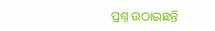ପ୍ରଶ୍ନ ଉଠାଇଛନ୍ତି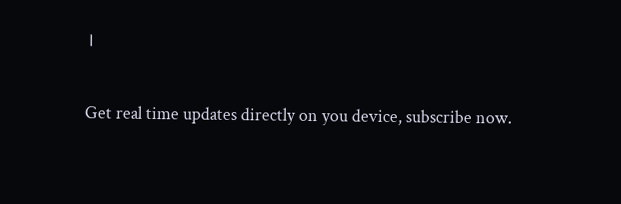।

Get real time updates directly on you device, subscribe now.